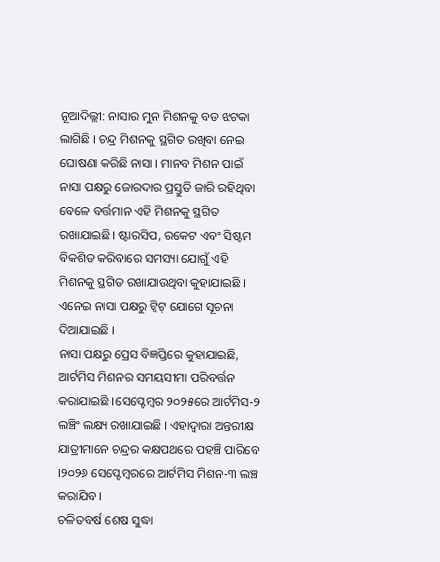ନୂଆଦିଲ୍ଲୀ: ନାସାର ମୁନ ମିଶନକୁ ବଡ ଝଟକା ଲାଗିଛି । ଚନ୍ଦ୍ର ମିଶନକୁ ସ୍ଥଗିତ ରଖିବା ନେଇ ଘୋଷଣା କରିଛି ନାସା । ମାନବ ମିଶନ ପାଇଁ ନାସା ପକ୍ଷରୁ ଜୋରଦାର ପ୍ରସ୍ତୁତି ଜାରି ରହିଥିବା ବେଳେ ବର୍ତ୍ତମାନ ଏହି ମିଶନକୁ ସ୍ଥଗିତ ରଖାଯାଇଛି। ଷ୍ଟାରସିପ, ରକେଟ ଏବଂ ସିଷ୍ଟମ ବିକଶିତ କରିବାରେ ସମସ୍ୟା ଯୋଗୁଁ ଏହି ମିଶନକୁ ସ୍ଥଗିତ ରଖାଯାଉଥିବା କୁହାଯାଇଛି । ଏନେଇ ନାସା ପକ୍ଷରୁ ଟ୍ବିଟ୍ ଯୋଗେ ସୂଚନା ଦିଆଯାଇଛି ।
ନାସା ପକ୍ଷରୁ ପ୍ରେସ ବିଜ୍ଞପ୍ତିରେ କୁହାଯାଇଛି, ଆର୍ଟମିସ ମିଶନର ସମୟସୀମା ପରିବର୍ତ୍ତନ କରାଯାଇଛି ।ସେପ୍ଟେମ୍ବର ୨୦୨୫ରେ ଆର୍ଟମିସ-୨ ଲଞ୍ଚିଂ ଲକ୍ଷ୍ୟ ରଖାଯାଇଛି । ଏହାଦ୍ବାରା ଅନ୍ତରୀକ୍ଷ ଯାତ୍ରୀମାନେ ଚନ୍ଦ୍ରର କକ୍ଷପଥରେ ପହଞ୍ଚି ପାରିବେ ।୨୦୨୬ ସେପ୍ଟେମ୍ବରରେ ଆର୍ଟମିସ ମିଶନ-୩ ଲଞ୍ଚ କରାଯିବ।
ଚଳିତବର୍ଷ ଶେଷ ସୁଦ୍ଧା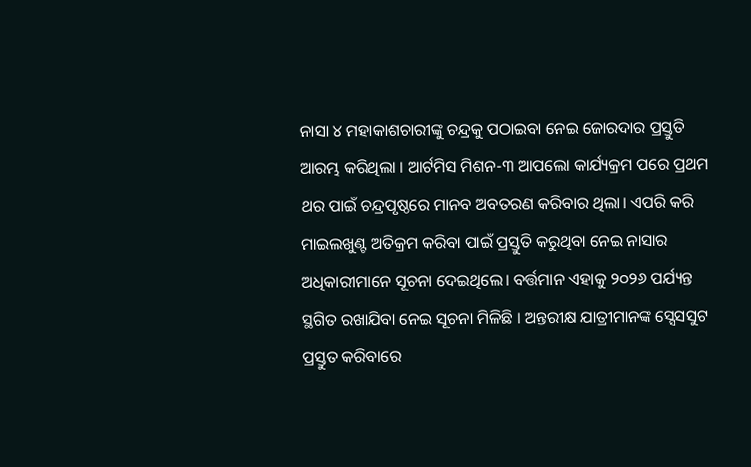ନାସା ୪ ମହାକାଶଚାରୀଙ୍କୁ ଚନ୍ଦ୍ରକୁ ପଠାଇବା ନେଇ ଜୋରଦାର ପ୍ରସ୍ତୁତି ଆରମ୍ଭ କରିଥିଲା । ଆର୍ଟମିସ ମିଶନ-୩ ଆପଲୋ କାର୍ଯ୍ୟକ୍ରମ ପରେ ପ୍ରଥମ ଥର ପାଇଁ ଚନ୍ଦ୍ରପୃଷ୍ଠରେ ମାନବ ଅବତରଣ କରିବାର ଥିଲା। ଏପରି କରି ମାଇଲଖୁଣ୍ଟ ଅତିକ୍ରମ କରିବା ପାଇଁ ପ୍ରସ୍ତୁତି କରୁଥିବା ନେଇ ନାସାର ଅଧିକାରୀମାନେ ସୂଚନା ଦେଇଥିଲେ। ବର୍ତ୍ତମାନ ଏହାକୁ ୨୦୨୬ ପର୍ଯ୍ୟନ୍ତ ସ୍ଥଗିତ ରଖାଯିବା ନେଇ ସୂଚନା ମିଳିଛି । ଅନ୍ତରୀକ୍ଷ ଯାତ୍ରୀମାନଙ୍କ ସ୍ସେସସୁଟ ପ୍ରସ୍ତୁତ କରିବାରେ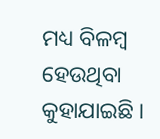ମଧ୍ୟ ବିଳମ୍ବ ହେଉଥିବା କୁହାଯାଇଛି ।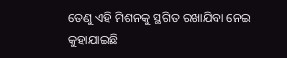ତେଣୁ ଏହି ମିଶନକୁ ସ୍ଥଗିତ ରଖାଯିବା ନେଇ କୁହାଯାଇଛି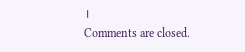।
Comments are closed.